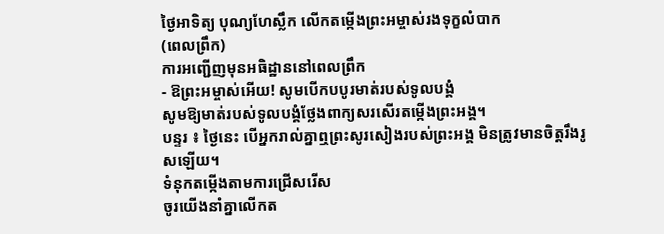ថ្ងៃអាទិត្យ បុណ្យហែស្លឹក លើកតម្កើងព្រះអម្ចាស់រងទុក្ខលំបាក
(ពេលព្រឹក)
ការអញ្ជើញមុនអធិដ្ឋាននៅពេលព្រឹក
- ឱព្រះអម្ចាស់អើយ! សូមបើកបបូរមាត់របស់ទូលបង្គំ
សូមឱ្យមាត់របស់ទូលបង្គំថ្លែងពាក្យសរសើរតម្កើងព្រះអង្គ។
បន្ទរ ៖ ថ្ងៃនេះ បើអ្នករាល់គ្នាឮព្រះសូរសៀងរបស់ព្រះអង្គ មិនត្រូវមានចិត្តរឹងរូសឡើយ។
ទំនុកតម្កើងតាមការជ្រើសរើស
ចូរយើងនាំគ្នាលើកត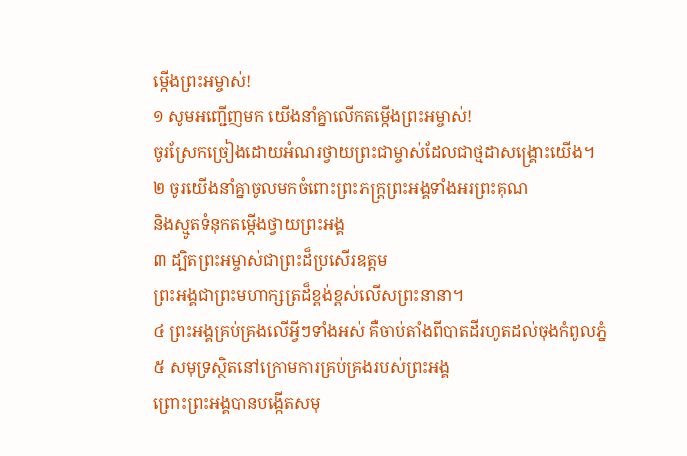ម្កើងព្រះអម្ចាស់!
១ សូមអញ្ជើញមក យើងនាំគ្នាលើកតម្កើងព្រះអម្ចាស់!
ចូរស្រែកច្រៀងដោយអំណរថ្វាយព្រះជាម្ចាស់ដែលជាថ្មដាសង្គ្រោះយើង។
២ ចូរយើងនាំគ្នាចូលមកចំពោះព្រះភក្ត្រព្រះអង្គទាំងអរព្រះគុណ
និងស្មូតទំនុកតម្កើងថ្វាយព្រះអង្គ
៣ ដ្បិតព្រះអម្ចាស់ជាព្រះដ៏ប្រសើរឧត្ដម
ព្រះអង្គជាព្រះមហាក្សត្រដ៏ខ្ពង់ខ្ពស់លើសព្រះនានា។
៤ ព្រះអង្គគ្រប់គ្រងលើអ្វីៗទាំងអស់ គឺចាប់តាំងពីបាតដីរហូតដល់ចុងកំពូលភ្នំ
៥ សមុទ្រស្ថិតនៅក្រោមការគ្រប់គ្រងរបស់ព្រះអង្គ
ព្រោះព្រះអង្គបានបង្កើតសមុ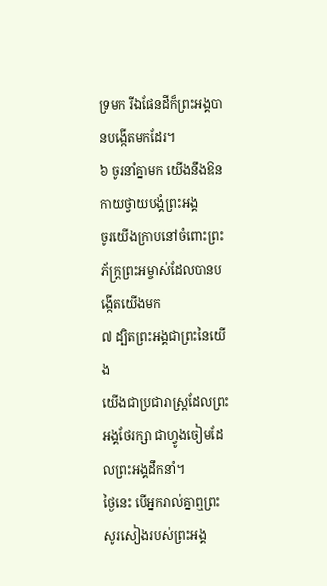ទ្រមក រីឯផែនដីក៏ព្រះអង្គបានបង្កើតមកដែរ។
៦ ចូរនាំគ្នាមក យើងនឹងឱនកាយថ្វាយបង្គំព្រះអង្គ
ចូរយើងក្រាបនៅចំពោះព្រះភ័ក្ត្រព្រះអម្ចាស់ដែលបានបង្កើតយើងមក
៧ ដ្បិតព្រះអង្គជាព្រះនៃយើង
យើងជាប្រជារាស្ដ្រដែលព្រះអង្គថែរក្សា ជាហ្វូងចៀមដែលព្រះអង្គដឹកនាំ។
ថ្ងៃនេះ បើអ្នករាល់គ្នាឮព្រះសូរសៀងរបស់ព្រះអង្គ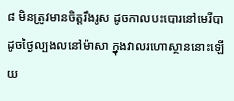៨ មិនត្រូវមានចិត្តរឹងរូស ដូចកាលបះបោរនៅមេរីបា
ដូចថ្ងៃល្បងលនៅម៉ាសា ក្នុងវាលរហោស្ថាននោះឡើយ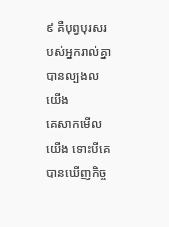៩ គឺបុព្វបុរសរបស់អ្នករាល់គ្នាបានល្បងលយើង
គេសាកមើលយើង ទោះបីគេបានឃើញកិច្ច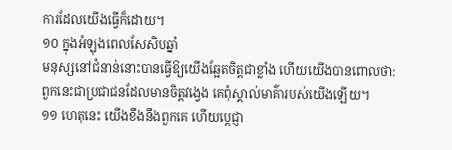ការដែលយើងធ្វើក៏ដោយ។
១០ ក្នុងអំឡុងពេលសែសិបឆ្នាំ
មនុស្សនៅជំនាន់នោះបានធ្វើឱ្យយើងឆ្អែតចិត្តជាខ្លាំង ហើយយើងបានពោលថា:
ពួកនេះជាប្រជាជនដែលមានចិត្តវង្វេង គេពុំស្គាល់មាគ៌ារបស់យើងឡើយ។
១១ ហេតុនេះ យើងខឹងនឹងពួកគេ ហើយប្ដេជ្ញា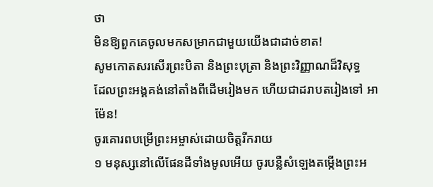ថា
មិនឱ្យពួកគេចូលមកសម្រាកជាមួយយើងជាដាច់ខាត!
សូមកោតសរសើរព្រះបិតា និងព្រះបុត្រា និងព្រះវិញ្ញាណដ៏វិសុទ្ធ
ដែលព្រះអង្គគង់នៅតាំងពីដើមរៀងមក ហើយជាដរាបតរៀងទៅ អាម៉ែន!
ចូរគោរពបម្រើព្រះអម្ចាស់ដោយចិត្តរីករាយ
១ មនុស្សនៅលើផែនដីទាំងមូលអើយ ចូរបន្លឺសំឡេងតម្កើងព្រះអ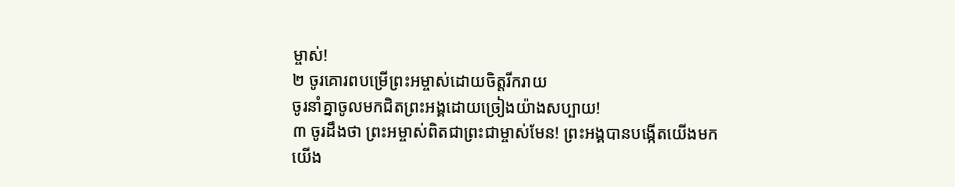ម្ចាស់!
២ ចូរគោរពបម្រើព្រះអម្ចាស់ដោយចិត្តរីករាយ
ចូរនាំគ្នាចូលមកជិតព្រះអង្គដោយច្រៀងយ៉ាងសប្បាយ!
៣ ចូរដឹងថា ព្រះអម្ចាស់ពិតជាព្រះជាម្ចាស់មែន! ព្រះអង្គបានបង្កើតយើងមក
យើង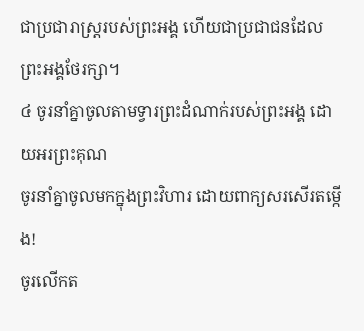ជាប្រជារាស្ដ្ររបស់ព្រះអង្គ ហើយជាប្រជាជនដែលព្រះអង្គថែរក្សា។
៤ ចូរនាំគ្នាចូលតាមទ្វារព្រះដំណាក់របស់ព្រះអង្គ ដោយអរព្រះគុណ
ចូរនាំគ្នាចូលមកក្នុងព្រះវិហារ ដោយពាក្យសរសើរតម្កើង!
ចូរលើកត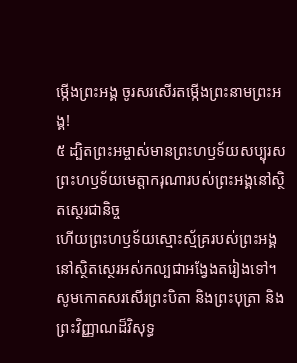ម្កើងព្រះអង្គ ចូរសរសើរតម្កើងព្រះនាមព្រះអង្គ!
៥ ដ្បិតព្រះអម្ចាស់មានព្រះហឫទ័យសប្បុរស
ព្រះហឫទ័យមេត្តាករុណារបស់ព្រះអង្គនៅស្ថិតស្ថេរជានិច្ច
ហើយព្រះហឫទ័យស្មោះស្ម័គ្ររបស់ព្រះអង្គ
នៅស្ថិតស្ថេរអស់កល្បជាអង្វែងតរៀងទៅ។
សូមកោតសរសើរព្រះបិតា និងព្រះបុត្រា និងព្រះវិញ្ញាណដ៏វិសុទ្ធ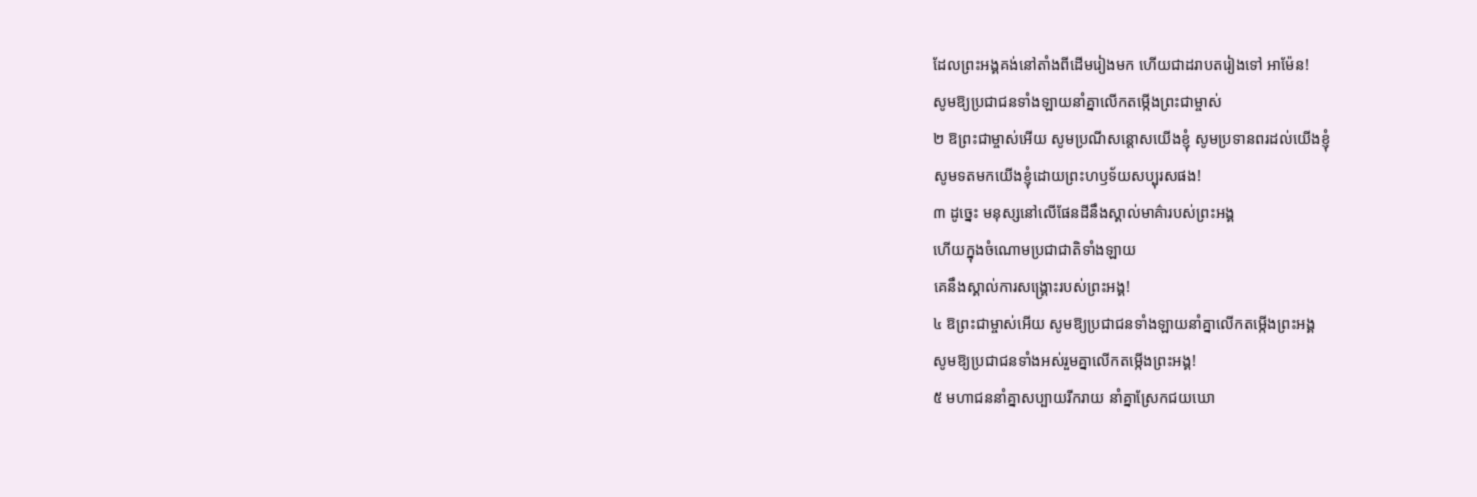ដែលព្រះអង្គគង់នៅតាំងពីដើមរៀងមក ហើយជាដរាបតរៀងទៅ អាម៉ែន!
សូមឱ្យប្រជាជនទាំងឡាយនាំគ្នាលើកតម្កើងព្រះជាម្ចាស់
២ ឱព្រះជាម្ចាស់អើយ សូមប្រណីសន្ដោសយើងខ្ញុំ សូមប្រទានពរដល់យើងខ្ញុំ
សូមទតមកយើងខ្ញុំដោយព្រះហឫទ័យសប្បុរសផង!
៣ ដូច្នេះ មនុស្សនៅលើផែនដីនឹងស្គាល់មាគ៌ារបស់ព្រះអង្គ
ហើយក្នុងចំណោមប្រជាជាតិទាំងឡាយ
គេនឹងស្គាល់ការសង្គ្រោះរបស់ព្រះអង្គ!
៤ ឱព្រះជាម្ចាស់អើយ សូមឱ្យប្រជាជនទាំងឡាយនាំគ្នាលើកតម្កើងព្រះអង្គ
សូមឱ្យប្រជាជនទាំងអស់រួមគ្នាលើកតម្កើងព្រះអង្គ!
៥ មហាជននាំគ្នាសប្បាយរីករាយ នាំគ្នាស្រែកជយឃោ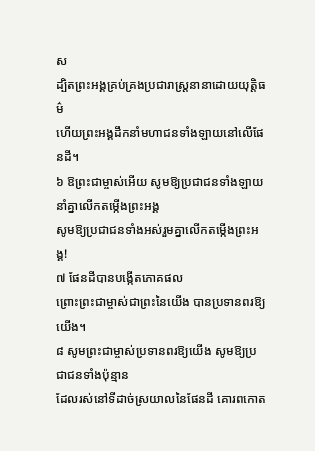ស
ដ្បិតព្រះអង្គគ្រប់គ្រងប្រជារាស្ដ្រនានាដោយយុត្តិធម៌
ហើយព្រះអង្គដឹកនាំមហាជនទាំងឡាយនៅលើផែនដី។
៦ ឱព្រះជាម្ចាស់អើយ សូមឱ្យប្រជាជនទាំងឡាយនាំគ្នាលើកតម្កើងព្រះអង្គ
សូមឱ្យប្រជាជនទាំងអស់រួមគ្នាលើកតម្កើងព្រះអង្គ!
៧ ផែនដីបានបង្កើតភោគផល
ព្រោះព្រះជាម្ចាស់ជាព្រះនៃយើង បានប្រទានពរឱ្យយើង។
៨ សូមព្រះជាម្ចាស់ប្រទានពរឱ្យយើង សូមឱ្យប្រជាជនទាំងប៉ុន្មាន
ដែលរស់នៅទីដាច់ស្រយាលនៃផែនដី គោរពកោត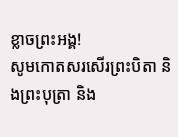ខ្លាចព្រះអង្គ!
សូមកោតសរសើរព្រះបិតា និងព្រះបុត្រា និង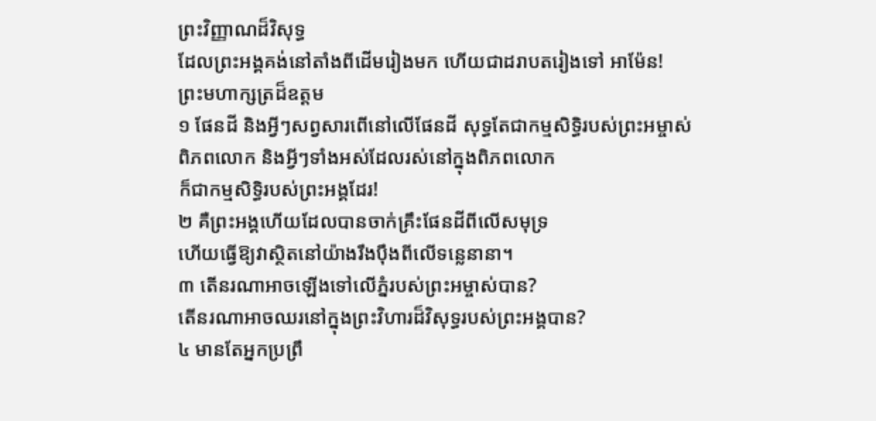ព្រះវិញ្ញាណដ៏វិសុទ្ធ
ដែលព្រះអង្គគង់នៅតាំងពីដើមរៀងមក ហើយជាដរាបតរៀងទៅ អាម៉ែន!
ព្រះមហាក្សត្រដ៏ឧត្ដម
១ ផែនដី និងអ្វីៗសព្វសារពើនៅលើផែនដី សុទ្ធតែជាកម្មសិទ្ធិរបស់ព្រះអម្ចាស់
ពិភពលោក និងអ្វីៗទាំងអស់ដែលរស់នៅក្នុងពិភពលោក
ក៏ជាកម្មសិទ្ធិរបស់ព្រះអង្គដែរ!
២ គឺព្រះអង្គហើយដែលបានចាក់គ្រឹះផែនដីពីលើសមុទ្រ
ហើយធ្វើឱ្យវាស្ថិតនៅយ៉ាងរឹងប៉ឹងពីលើទន្លេនានា។
៣ តើនរណាអាចឡើងទៅលើភ្នំរបស់ព្រះអម្ចាស់បាន?
តើនរណាអាចឈរនៅក្នុងព្រះវិហារដ៏វិសុទ្ធរបស់ព្រះអង្គបាន?
៤ មានតែអ្នកប្រព្រឹ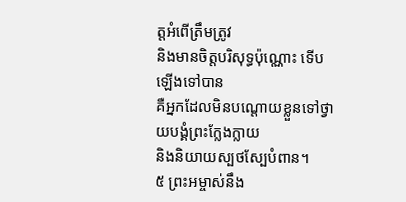ត្តអំពើត្រឹមត្រូវ
និងមានចិត្តបរិសុទ្ធប៉ុណ្ណោះ ទើបឡើងទៅបាន
គឺអ្នកដែលមិនបណ្តោយខ្លួនទៅថ្វាយបង្គំព្រះក្លែងក្លាយ
និងនិយាយស្បថស្បែបំពាន។
៥ ព្រះអម្ចាស់នឹង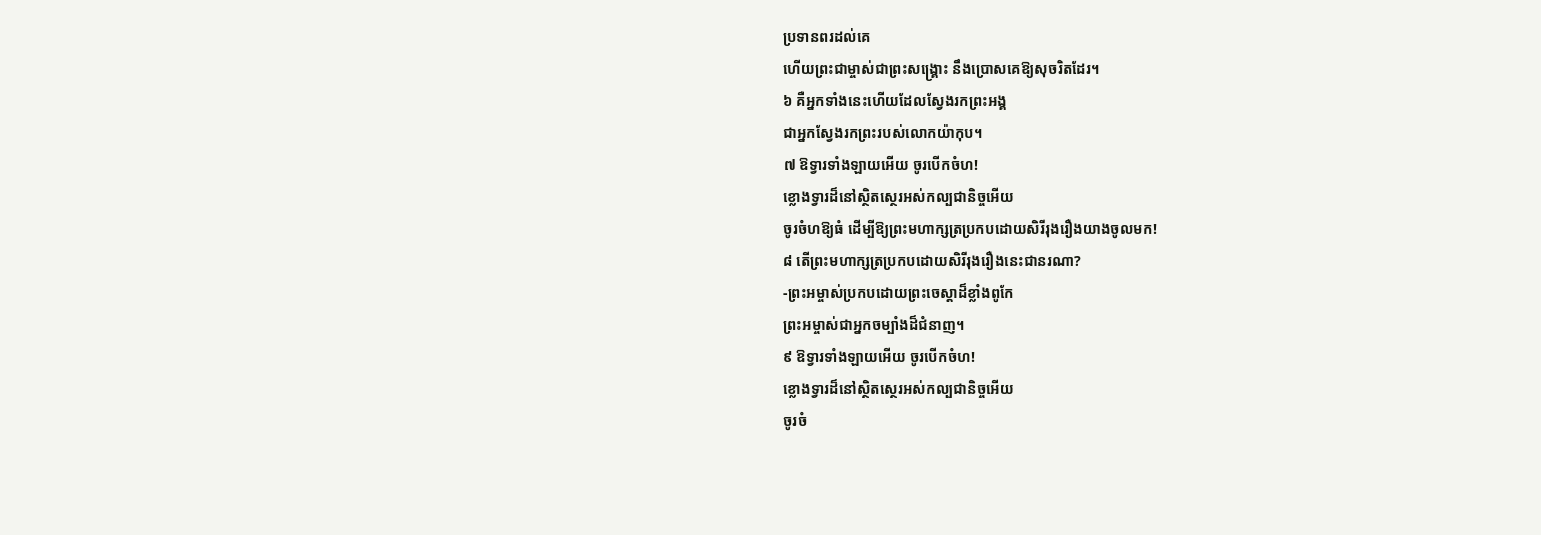ប្រទានពរដល់គេ
ហើយព្រះជាម្ចាស់ជាព្រះសង្គ្រោះ នឹងប្រោសគេឱ្យសុចរិតដែរ។
៦ គឺអ្នកទាំងនេះហើយដែលស្វែងរកព្រះអង្គ
ជាអ្នកស្វែងរកព្រះរបស់លោកយ៉ាកុប។
៧ ឱទ្វារទាំងឡាយអើយ ចូរបើកចំហ!
ខ្លោងទ្វារដ៏នៅស្ថិតស្ថេរអស់កល្បជានិច្ចអើយ
ចូរចំហឱ្យធំ ដើម្បីឱ្យព្រះមហាក្សត្រប្រកបដោយសិរីរុងរឿងយាងចូលមក!
៨ តើព្រះមហាក្សត្រប្រកបដោយសិរីរុងរឿងនេះជានរណា?
-ព្រះអម្ចាស់ប្រកបដោយព្រះចេស្ដាដ៏ខ្លាំងពូកែ
ព្រះអម្ចាស់ជាអ្នកចម្បាំងដ៏ជំនាញ។
៩ ឱទ្វារទាំងឡាយអើយ ចូរបើកចំហ!
ខ្លោងទ្វារដ៏នៅស្ថិតស្ថេរអស់កល្បជានិច្ចអើយ
ចូរចំ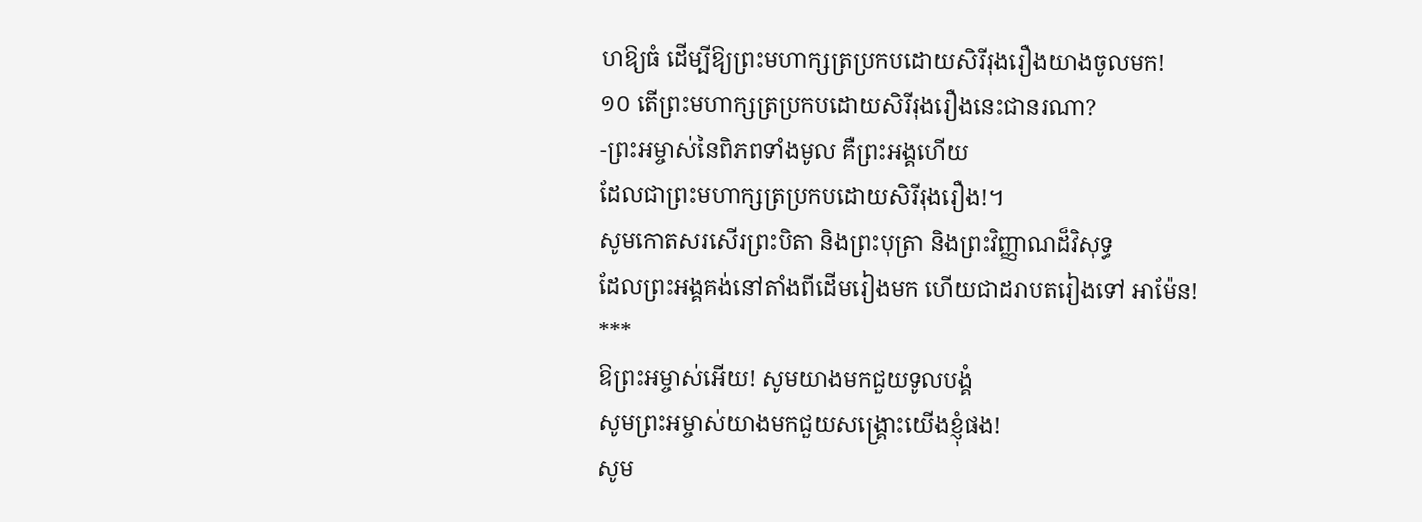ហឱ្យធំ ដើម្បីឱ្យព្រះមហាក្សត្រប្រកបដោយសិរីរុងរឿងយាងចូលមក!
១០ តើព្រះមហាក្សត្រប្រកបដោយសិរីរុងរឿងនេះជានរណា?
-ព្រះអម្ចាស់នៃពិភពទាំងមូល គឺព្រះអង្គហើយ
ដែលជាព្រះមហាក្សត្រប្រកបដោយសិរីរុងរឿង!។
សូមកោតសរសើរព្រះបិតា និងព្រះបុត្រា និងព្រះវិញ្ញាណដ៏វិសុទ្ធ
ដែលព្រះអង្គគង់នៅតាំងពីដើមរៀងមក ហើយជាដរាបតរៀងទៅ អាម៉ែន!
***
ឱព្រះអម្ចាស់អើយ! សូមយាងមកជួយទូលបង្គំ
សូមព្រះអម្ចាស់យាងមកជួយសង្គ្រោះយើងខ្ញុំផង!
សូម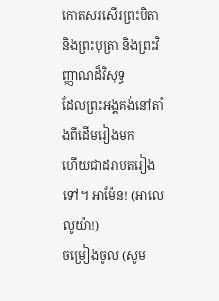កោតសរសើរព្រះបិតា និងព្រះបុត្រា និងព្រះវិញ្ញាណដ៏វិសុទ្ធ
ដែលព្រះអង្គគង់នៅតាំងពីដើមរៀងមក
ហើយជាដរាបតរៀងទៅ។ អាម៉ែន! (អាលេលូយ៉ា!)
ចម្រៀងចូល (សូម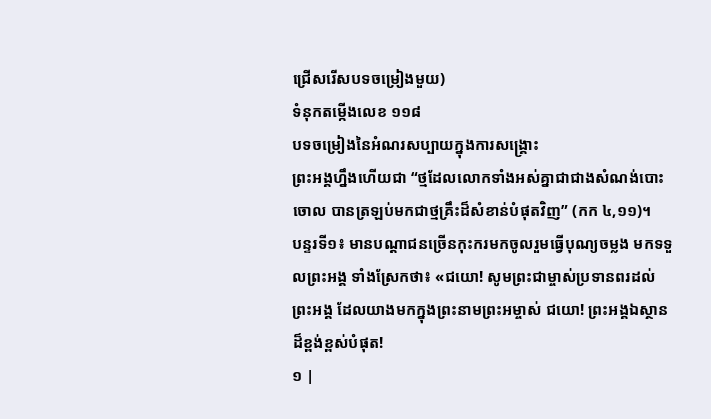ជ្រើសរើសបទចម្រៀងមួយ)
ទំនុកតម្កើងលេខ ១១៨
បទចម្រៀងនៃអំណរសប្បាយក្នុងការសង្រ្គោះ
ព្រះអង្គហ្នឹងហើយជា “ថ្មដែលលោកទាំងអស់គ្នាជាជាងសំណង់បោះចោល បានត្រឡប់មកជាថ្មគ្រឹះដ៏សំខាន់បំផុតវិញ” (កក ៤,១១)។
បន្ទរទី១៖ មានបណ្ដាជនច្រើនកុះករមកចូលរួមធ្វើបុណ្យចម្លង មកទទួលព្រះអង្គ ទាំងស្រែកថា៖ «ជយោ! សូមព្រះជាម្ចាស់ប្រទានពរដល់ព្រះអង្គ ដែលយាងមកក្នុងព្រះនាមព្រះអម្ចាស់ ជយោ! ព្រះអង្គឯស្ថានដ៏ខ្ពង់ខ្ពស់បំផុត!
១ |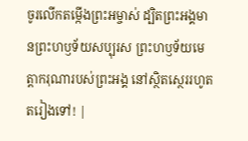ចូរលើកតម្កើងព្រះអម្ចាស់ ដ្បិតព្រះអង្គមានព្រះហឫទ័យសប្បុរស ព្រះហឫទ័យមេត្តាករុណារបស់ព្រះអង្គ នៅស្ថិតស្ថេររហូតតរៀងទៅ! |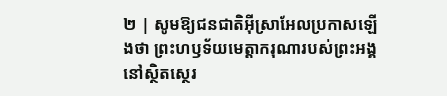២ | សូមឱ្យជនជាតិអ៊ីស្រាអែលប្រកាសឡើងថា ព្រះហឫទ័យមេត្តាករុណារបស់ព្រះអង្គ នៅស្ថិតស្ថេរ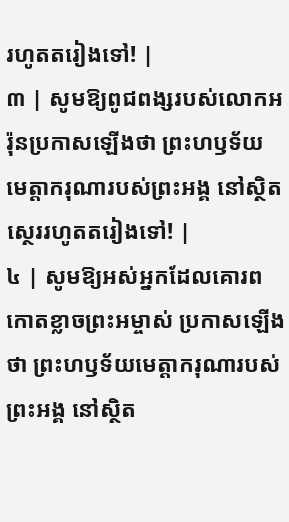រហូតតរៀងទៅ! |
៣ | សូមឱ្យពូជពង្សរបស់លោកអរ៉ុនប្រកាសឡើងថា ព្រះហឫទ័យមេត្តាករុណារបស់ព្រះអង្គ នៅស្ថិតស្ថេររហូតតរៀងទៅ! |
៤ | សូមឱ្យអស់អ្នកដែលគោរពកោតខ្លាចព្រះអម្ចាស់ ប្រកាសឡើងថា ព្រះហឫទ័យមេត្តាករុណារបស់ព្រះអង្គ នៅស្ថិត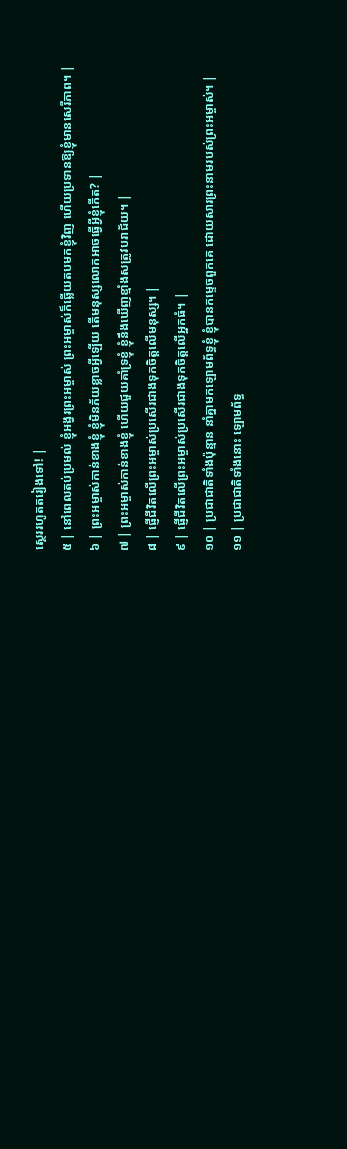ស្ថេររហូតតរៀងទៅ! |
៥ | នៅពេលតប់ប្រមល់ ខ្ញុំអង្វរព្រះអម្ចាស់ ព្រះអម្ចាស់ក៏ឆ្លើយតបមកខ្ញុំវិញ ហើយប្រទានឱ្យខ្ញុំមានសេរីភាព។ |
៦ | ព្រះអម្ចាស់កាន់ខាងខ្ញុំ ខ្ញុំមិនភ័យខ្លាចអ្វីឡើយ តើមនុស្សលោកអាចធ្វើអ្វីខ្ញុំកើត? |
៧ | ព្រះអម្ចាស់កាន់ខាងខ្ញុំ ហើយជួយគាំទ្រខ្ញុំ ខ្ញុំនឹងឃើញខ្មាំងសត្រូវបរាជ័យ។ |
៨ | ផ្ញើជីវិតលើព្រះអម្ចាស់ប្រសើរជាងទុកចិត្តលើមនុស្ស។ |
៩ | ផ្ញើជីវិតលើព្រះអម្ចាស់ប្រសើរជាងទុកចិត្តលើអ្នកធំ។ |
១០ | ប្រជាជាតិទាំងប៉ុន្មាន នាំគ្នាមកឡោមព័ទ្ធខ្ញុំ ខ្ញុំបានកម្ទេចពួកគេ ដោយសារព្រះនាមរបស់ព្រះអម្ចាស់។ |
១១ | ប្រជាជាតិទាំងនោះ ឡោមព័ទ្ធ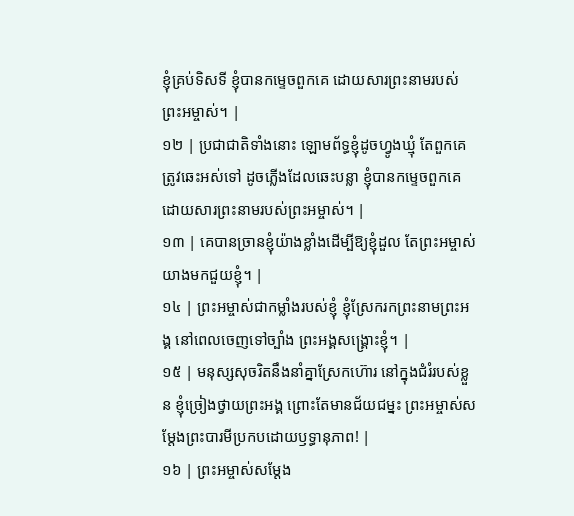ខ្ញុំគ្រប់ទិសទី ខ្ញុំបានកម្ទេចពួកគេ ដោយសារព្រះនាមរបស់ព្រះអម្ចាស់។ |
១២ | ប្រជាជាតិទាំងនោះ ឡោមព័ទ្ធខ្ញុំដូចហ្វូងឃ្មុំ តែពួកគេត្រូវឆេះអស់ទៅ ដូចភ្លើងដែលឆេះបន្លា ខ្ញុំបានកម្ទេចពួកគេ ដោយសារព្រះនាមរបស់ព្រះអម្ចាស់។ |
១៣ | គេបានច្រានខ្ញុំយ៉ាងខ្លាំងដើម្បីឱ្យខ្ញុំដួល តែព្រះអម្ចាស់យាងមកជួយខ្ញុំ។ |
១៤ | ព្រះអម្ចាស់ជាកម្លាំងរបស់ខ្ញុំ ខ្ញុំស្រែករកព្រះនាមព្រះអង្គ នៅពេលចេញទៅច្បាំង ព្រះអង្គសង្គ្រោះខ្ញុំ។ |
១៥ | មនុស្សសុចរិតនឹងនាំគ្នាស្រែកហ៊ោរ នៅក្នុងជំរំរបស់ខ្លួន ខ្ញុំច្រៀងថ្វាយព្រះអង្គ ព្រោះតែមានជ័យជម្នះ ព្រះអម្ចាស់សម្តែងព្រះបារមីប្រកបដោយឫទ្ធានុភាព! |
១៦ | ព្រះអម្ចាស់សម្តែង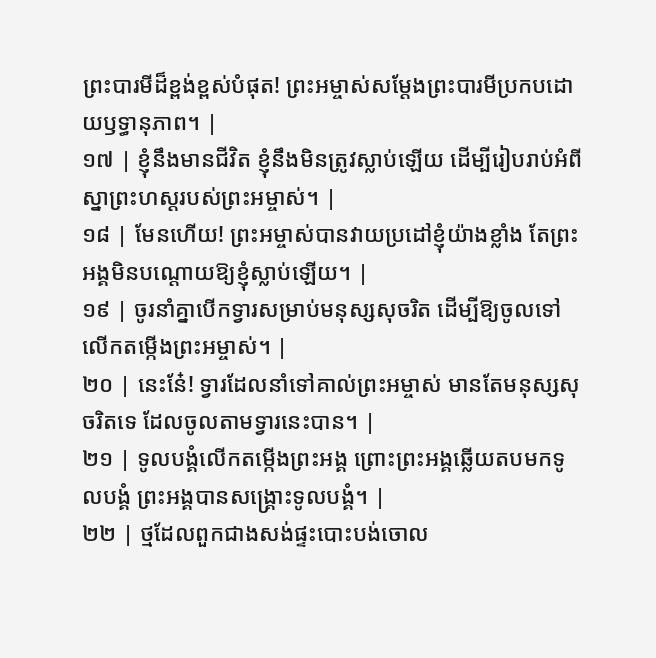ព្រះបារមីដ៏ខ្ពង់ខ្ពស់បំផុត! ព្រះអម្ចាស់សម្តែងព្រះបារមីប្រកបដោយឫទ្ធានុភាព។ |
១៧ | ខ្ញុំនឹងមានជីវិត ខ្ញុំនឹងមិនត្រូវស្លាប់ឡើយ ដើម្បីរៀបរាប់អំពីស្នាព្រះហស្តរបស់ព្រះអម្ចាស់។ |
១៨ | មែនហើយ! ព្រះអម្ចាស់បានវាយប្រដៅខ្ញុំយ៉ាងខ្លាំង តែព្រះអង្គមិនបណ្តោយឱ្យខ្ញុំស្លាប់ឡើយ។ |
១៩ | ចូរនាំគ្នាបើកទ្វារសម្រាប់មនុស្សសុចរិត ដើម្បីឱ្យចូលទៅលើកតម្កើងព្រះអម្ចាស់។ |
២០ | នេះនែ៎! ទ្វារដែលនាំទៅគាល់ព្រះអម្ចាស់ មានតែមនុស្សសុចរិតទេ ដែលចូលតាមទ្វារនេះបាន។ |
២១ | ទូលបង្គំលើកតម្កើងព្រះអង្គ ព្រោះព្រះអង្គឆ្លើយតបមកទូលបង្គំ ព្រះអង្គបានសង្គ្រោះទូលបង្គំ។ |
២២ | ថ្មដែលពួកជាងសង់ផ្ទះបោះបង់ចោល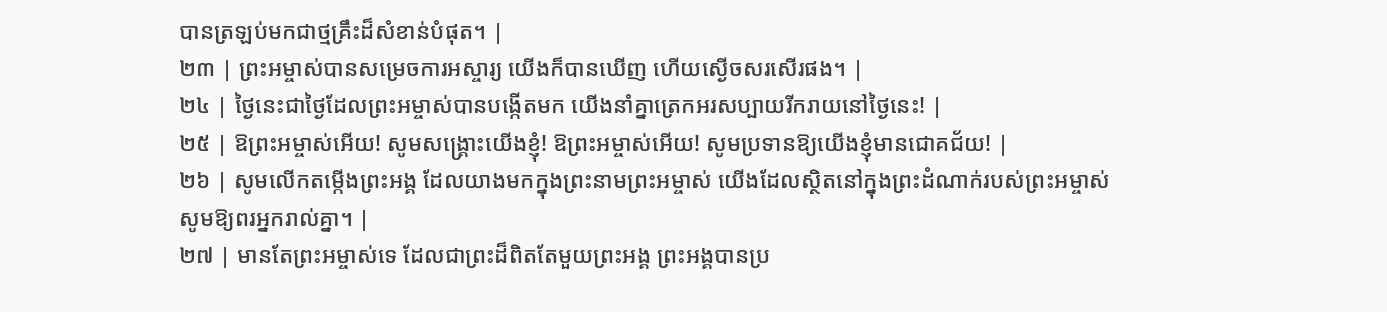បានត្រឡប់មកជាថ្មគ្រឹះដ៏សំខាន់បំផុត។ |
២៣ | ព្រះអម្ចាស់បានសម្រេចការអស្ចារ្យ យើងក៏បានឃើញ ហើយស្ងើចសរសើរផង។ |
២៤ | ថ្ងៃនេះជាថ្ងៃដែលព្រះអម្ចាស់បានបង្កើតមក យើងនាំគ្នាត្រេកអរសប្បាយរីករាយនៅថ្ងៃនេះ! |
២៥ | ឱព្រះអម្ចាស់អើយ! សូមសង្គ្រោះយើងខ្ញុំ! ឱព្រះអម្ចាស់អើយ! សូមប្រទានឱ្យយើងខ្ញុំមានជោគជ័យ! |
២៦ | សូមលើកតម្កើងព្រះអង្គ ដែលយាងមកក្នុងព្រះនាមព្រះអម្ចាស់ យើងដែលស្ថិតនៅក្នុងព្រះដំណាក់របស់ព្រះអម្ចាស់ សូមឱ្យពរអ្នករាល់គ្នា។ |
២៧ | មានតែព្រះអម្ចាស់ទេ ដែលជាព្រះដ៏ពិតតែមួយព្រះអង្គ ព្រះអង្គបានប្រ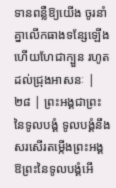ទានពន្លឺឱ្យយើង ចូរនាំគ្នាលើកធាងទន្សែឡើង ហើយហែជាក្បួន រហូតដល់ជ្រុងអាសនៈ |
២៨ | ព្រះអង្គជាព្រះនៃទូលបង្គំ ទូលបង្គំនឹងសរសើរតម្កើងព្រះអង្គ ឱព្រះនៃទូលបង្គំអើ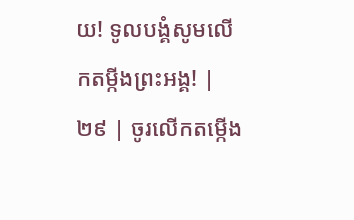យ! ទូលបង្គំសូមលើកតម្កីងព្រះអង្គ! |
២៩ | ចូរលើកតម្កើង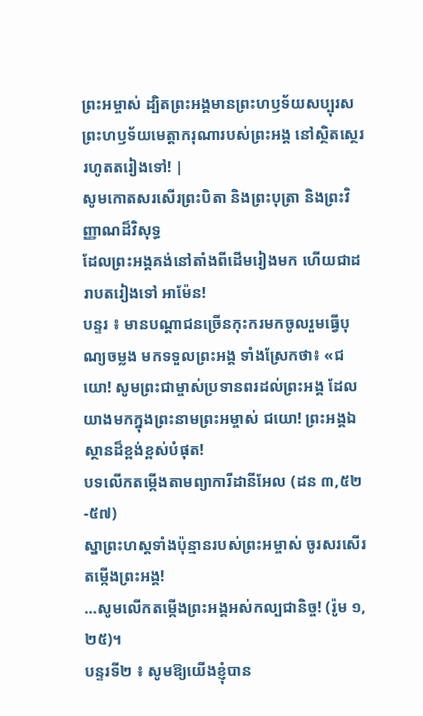ព្រះអម្ចាស់ ដ្បិតព្រះអង្គមានព្រះហឫទ័យសប្បុរស ព្រះហឫទ័យមេត្តាករុណារបស់ព្រះអង្គ នៅស្ថិតស្ថេររហូតតរៀងទៅ! |
សូមកោតសរសើរព្រះបិតា និងព្រះបុត្រា និងព្រះវិញ្ញាណដ៏វិសុទ្ធ
ដែលព្រះអង្គគង់នៅតាំងពីដើមរៀងមក ហើយជាដរាបតរៀងទៅ អាម៉ែន!
បន្ទរ ៖ មានបណ្ដាជនច្រើនកុះករមកចូលរួមធ្វើបុណ្យចម្លង មកទទួលព្រះអង្គ ទាំងស្រែកថា៖ «ជយោ! សូមព្រះជាម្ចាស់ប្រទានពរដល់ព្រះអង្គ ដែលយាងមកក្នុងព្រះនាមព្រះអម្ចាស់ ជយោ! ព្រះអង្គឯស្ថានដ៏ខ្ពង់ខ្ពស់បំផុត!
បទលើកតម្កើងតាមព្យាការីដានីអែល (ដន ៣,៥២-៥៧)
ស្នាព្រះហស្តទាំងប៉ុន្មានរបស់ព្រះអម្ចាស់ ចូរសរសើរតម្កើងព្រះអង្គ!
…សូមលើកតម្កើងព្រះអង្គអស់កល្បជានិច្ច! (រ៉ូម ១,២៥)។
បន្ទរទី២ ៖ សូមឱ្យយើងខ្ញុំបាន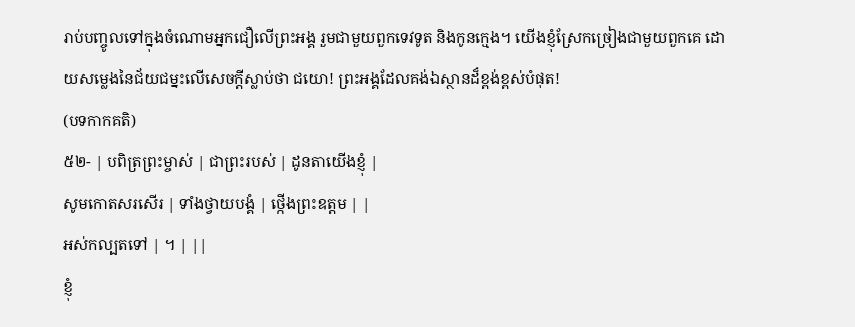រាប់បញ្ចូលទៅក្នុងចំណោមអ្នកជឿលើព្រះអង្គ រួមជាមួយពួកទេវទូត និងកូនក្មេង។ យើងខ្ញុំស្រែកច្រៀងជាមួយពួកគេ ដោយសម្លេងនៃជ័យជម្នះលើសេចក្តីស្លាប់ថា ជយោ! ព្រះអង្គដែលគង់ឯស្ថានដ៏ខ្ពង់ខ្ពស់បំផុត!
(បទកាកគតិ)
៥២- | បពិត្រព្រះម្ចាស់ | ជាព្រះរបស់ | ដូនតាយើងខ្ញុំ |
សូមកោតសរសើរ | ទាំងថ្វាយបង្គំ | ថ្កើងព្រះឧត្តម | |
អស់កល្បតទៅ | ។ | ||
ខ្ញុំ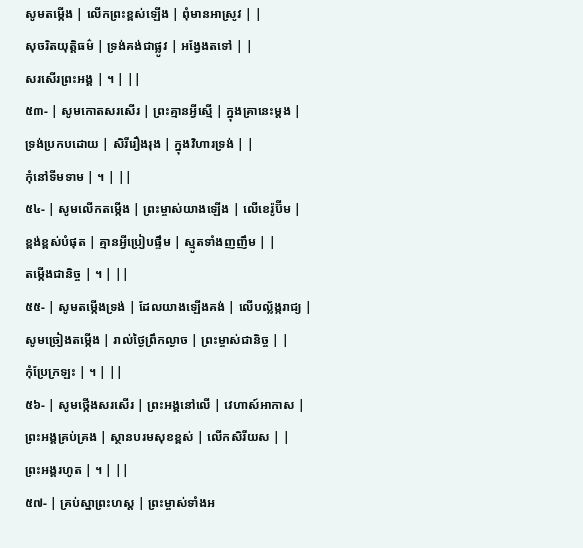សូមតម្កើង | លើកព្រះខ្ពស់ឡើង | ពុំមានអាស្រូវ | |
សុចរិតយុត្តិធម៌ | ទ្រង់គង់ជាផ្លូវ | អង្វែងតទៅ | |
សរសើរព្រះអង្គ | ។ | ||
៥៣- | សូមកោតសរសើរ | ព្រះគ្មានអ្វីស្មើ | ក្នុងគ្រានេះម្តង |
ទ្រង់ប្រកបដោយ | សិរីរឿងរុង | ក្នុងវិហារទ្រង់ | |
កុំនៅទីមទាម | ។ | ||
៥៤- | សូមលើកតម្កើង | ព្រះម្ចាស់យាងឡើង | លើខេរ៉ូប៊ីម |
ខ្ពង់ខ្ពស់បំផុត | គ្មានអ្វីប្រៀបផ្ទឹម | ស្មូតទាំងញញឹម | |
តម្កើងជានិច្ច | ។ | ||
៥៥- | សូមតម្កើងទ្រង់ | ដែលយាងឡើងគង់ | លើបល្ល័ង្ករាជ្យ |
សូមច្រៀងតម្កើង | រាល់ថ្ងៃព្រឹកល្ងាច | ព្រះម្ចាស់ជានិច្ច | |
កុំប្រែក្រឡះ | ។ | ||
៥៦- | សូមថ្កើងសរសើរ | ព្រះអង្គនៅលើ | វេហាស៍អាកាស |
ព្រះអង្គគ្រប់គ្រង | ស្ថានបរមសុខខ្ពស់ | លើកសិរីយស | |
ព្រះអង្គរហូត | ។ | ||
៥៧- | គ្រប់ស្នាព្រះហស្ត | ព្រះម្ចាស់ទាំងអ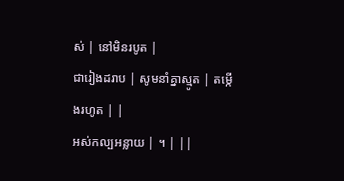ស់ | នៅមិនរបូត |
ជារៀងដរាប | សូមនាំគ្នាស្មូត | តម្កើងរហូត | |
អស់កល្បអន្លាយ | ។ | ||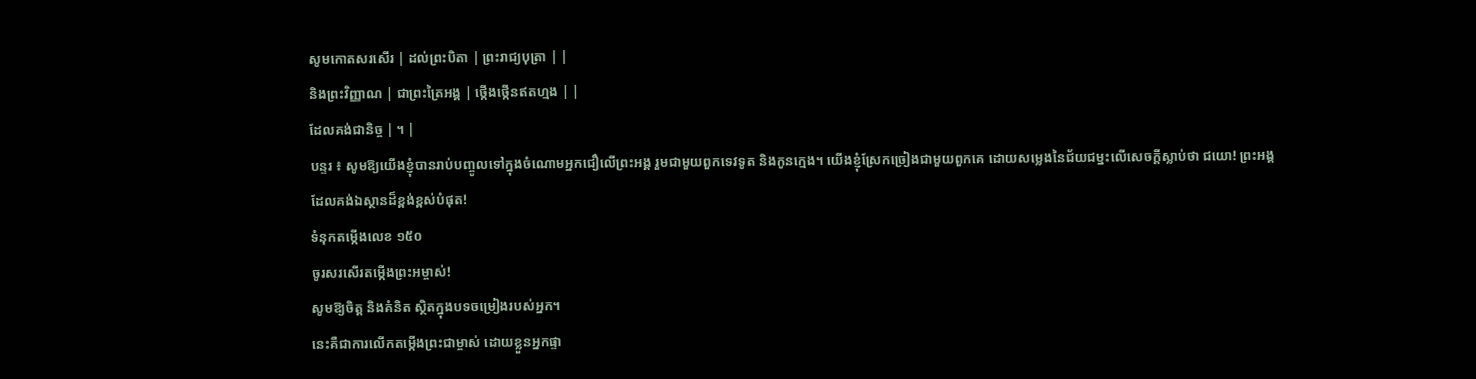សូមកោតសរសើរ | ដល់ព្រះបិតា | ព្រះរាជ្យបុត្រា | |
និងព្រះវិញ្ញាណ | ជាព្រះត្រៃអង្គ | ថ្កើងថ្កើនឥតហ្មង | |
ដែលគង់ជានិច្ច | ។ |
បន្ទរ ៖ សូមឱ្យយើងខ្ញុំបានរាប់បញ្ចូលទៅក្នុងចំណោមអ្នកជឿលើព្រះអង្គ រួមជាមួយពួកទេវទូត និងកូនក្មេង។ យើងខ្ញុំស្រែកច្រៀងជាមួយពួកគេ ដោយសម្លេងនៃជ័យជម្នះលើសេចក្តីស្លាប់ថា ជយោ! ព្រះអង្គដែលគង់ឯស្ថានដ៏ខ្ពង់ខ្ពស់បំផុត!
ទំនុកតម្កើងលេខ ១៥០
ចូរសរសើរតម្កើងព្រះអម្ចាស់!
សូមឱ្យចិត្ត និងគំនិត ស្ថិតក្នុងបទចម្រៀងរបស់អ្នក។
នេះគឺជាការលើកតម្កើងព្រះជាម្ចាស់ ដោយខ្លួនអ្នកផ្ទា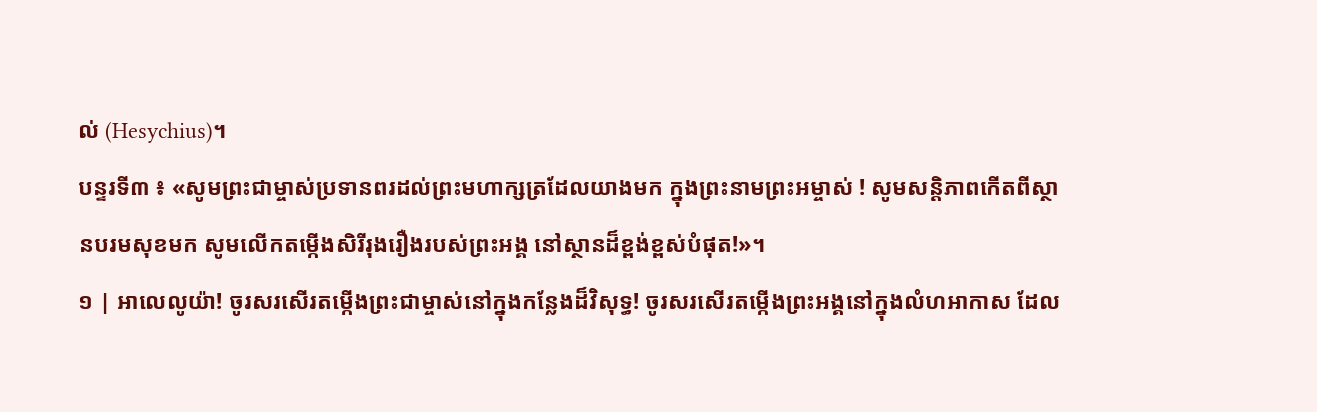ល់ (Hesychius)។
បន្ទរទី៣ ៖ «សូមព្រះជាម្ចាស់ប្រទានពរដល់ព្រះមហាក្សត្រដែលយាងមក ក្នុងព្រះនាមព្រះអម្ចាស់ ! សូមសន្តិភាពកើតពីស្ថានបរមសុខមក សូមលើកតម្កើងសិរីរុងរឿងរបស់ព្រះអង្គ នៅស្ថានដ៏ខ្ពង់ខ្ពស់បំផុត!»។
១ | អាលេលូយ៉ា! ចូរសរសើរតម្កើងព្រះជាម្ចាស់នៅក្នុងកន្លែងដ៏វិសុទ្ធ! ចូរសរសើរតម្កើងព្រះអង្គនៅក្នុងលំហអាកាស ដែល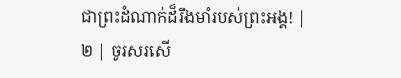ជាព្រះដំណាក់ដ៏រឹងមាំរបស់ព្រះអង្គ! |
២ | ចូរសរសើ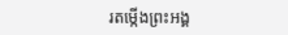រតម្កើងព្រះអង្គ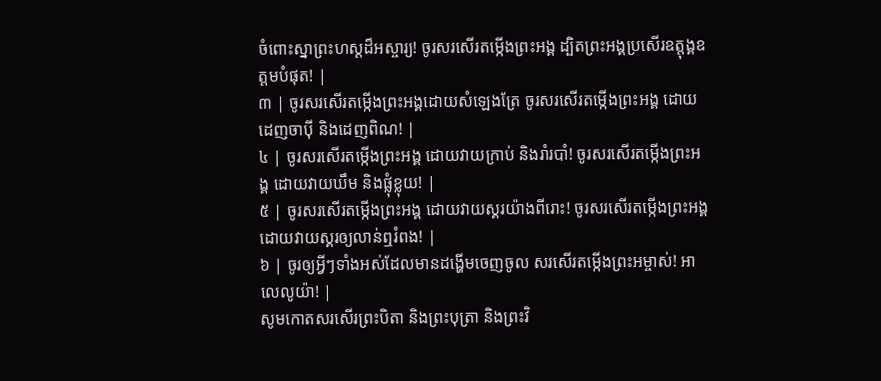ចំពោះស្នាព្រះហស្ដដ៏អស្ចារ្យ! ចូរសរសើរតម្កើងព្រះអង្គ ដ្បិតព្រះអង្គប្រសើរឧត្តុង្គឧត្ដមបំផុត! |
៣ | ចូរសរសើរតម្កើងព្រះអង្គដោយសំឡេងត្រែ ចូរសរសើរតម្កើងព្រះអង្គ ដោយដេញចាប៉ី និងដេញពិណ! |
៤ | ចូរសរសើរតម្កើងព្រះអង្គ ដោយវាយក្រាប់ និងរាំរបាំ! ចូរសរសើរតម្កើងព្រះអង្គ ដោយវាយឃឹម និងផ្លុំខ្លុយ! |
៥ | ចូរសរសើរតម្កើងព្រះអង្គ ដោយវាយស្គរយ៉ាងពីរោះ! ចូរសរសើរតម្កើងព្រះអង្គ ដោយវាយស្គរឲ្យលាន់ឮរំពង! |
៦ | ចូរឲ្យអ្វីៗទាំងអស់ដែលមានដង្ហើមចេញចូល សរសើរតម្កើងព្រះអម្ចាស់! អាលេលូយ៉ា! |
សូមកោតសរសើរព្រះបិតា និងព្រះបុត្រា និងព្រះវិ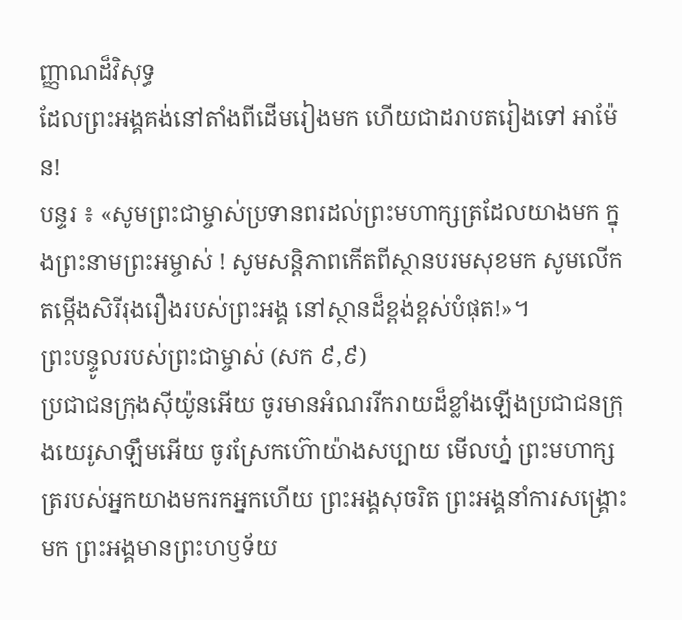ញ្ញាណដ៏វិសុទ្ធ
ដែលព្រះអង្គគង់នៅតាំងពីដើមរៀងមក ហើយជាដរាបតរៀងទៅ អាម៉ែន!
បន្ទរ ៖ «សូមព្រះជាម្ចាស់ប្រទានពរដល់ព្រះមហាក្សត្រដែលយាងមក ក្នុងព្រះនាមព្រះអម្ចាស់ ! សូមសន្តិភាពកើតពីស្ថានបរមសុខមក សូមលើកតម្កើងសិរីរុងរឿងរបស់ព្រះអង្គ នៅស្ថានដ៏ខ្ពង់ខ្ពស់បំផុត!»។
ព្រះបន្ទូលរបស់ព្រះជាម្ចាស់ (សក ៩,៩)
ប្រជាជនក្រុងស៊ីយ៉ូនអើយ ចូរមានអំណររីករាយដ៏ខ្លាំងឡើងប្រជាជនក្រុងយេរូសាឡឹមអើយ ចូរស្រែកហ៊ោយ៉ាងសប្បាយ មើលហ្ន៎ ព្រះមហាក្សត្ររបស់អ្នកយាងមករកអ្នកហើយ ព្រះអង្គសុចរិត ព្រះអង្គនាំការសង្គ្រោះមក ព្រះអង្គមានព្រះហឫទ័យ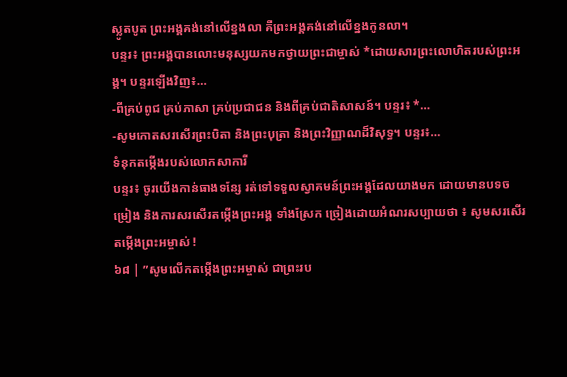ស្លូតបូត ព្រះអង្គគង់នៅលើខ្នងលា គឺព្រះអង្គគង់នៅលើខ្នងកូនលា។
បន្ទរ៖ ព្រះអង្គបានលោះមនុស្សយកមកថ្វាយព្រះជាម្ចាស់ *ដោយសារព្រះលោហិតរបស់ព្រះអង្គ។ បន្ទរឡើងវិញ៖…
-ពីគ្រប់ពូជ គ្រប់ភាសា គ្រប់ប្រជាជន និងពីគ្រប់ជាតិសាសន៍។ បន្ទរ៖ *…
-សូមកោតសរសើរព្រះបិតា និងព្រះបុត្រា និងព្រះវិញ្ញាណដ៏វិសុទ្ធ។ បន្ទរ៖…
ទំនុកតម្កើងរបស់លោកសាការី
បន្ទរ៖ ចូរយើងកាន់ធាងទន្សែ រត់ទៅទទួលស្វាគមន៍ព្រះអង្គដែលយាងមក ដោយមានបទចម្រៀង និងការសរសើរតម្កើងព្រះអង្គ ទាំងស្រែក ច្រៀងដោយអំណរសប្បាយថា ៖ សូមសរសើរតម្កើងព្រះអម្ចាស់ !
៦៨ | ”សូមលើកតម្កើងព្រះអម្ចាស់ ជាព្រះរប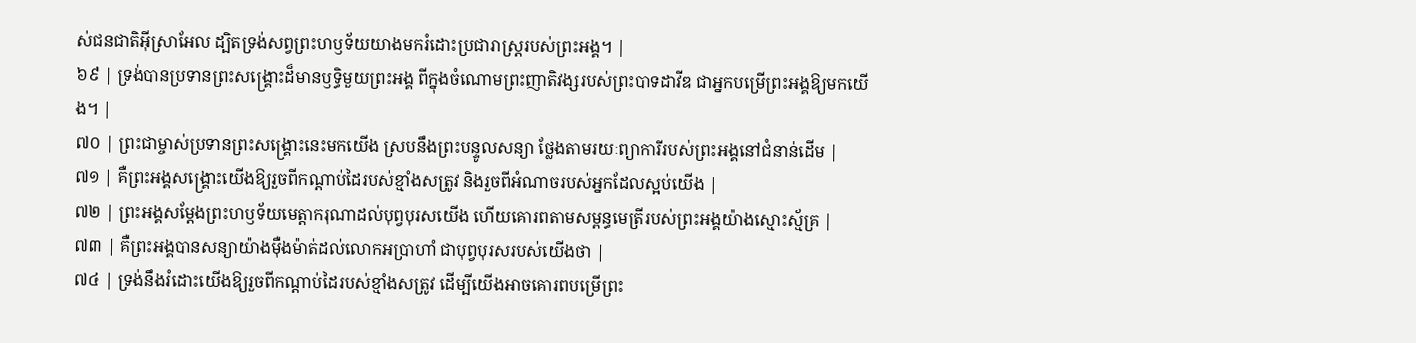ស់ជនជាតិអ៊ីស្រាអែល ដ្បិតទ្រង់សព្វព្រះហឫទ័យយាងមករំដោះប្រជារាស្ត្ររបស់ព្រះអង្គ។ |
៦៩ | ទ្រង់បានប្រទានព្រះសង្គ្រោះដ៏មានឫទ្ធិមួយព្រះអង្គ ពីក្នុងចំណោមព្រះញាតិវង្សរបស់ព្រះបាទដាវីឌ ជាអ្នកបម្រើព្រះអង្គឱ្យមកយើង។ |
៧០ | ព្រះជាម្ចាស់ប្រទានព្រះសង្គ្រោះនេះមកយើង ស្របនឹងព្រះបន្ទូលសន្យា ថ្លែងតាមរយៈព្យាការីរបស់ព្រះអង្គនៅជំនាន់ដើម |
៧១ | គឺព្រះអង្គសង្គ្រោះយើងឱ្យរួចពីកណ្តាប់ដៃរបស់ខ្មាំងសត្រូវ និងរួចពីអំណាចរបស់អ្នកដែលស្អប់យើង |
៧២ | ព្រះអង្គសម្ដែងព្រះហឫទ័យមេត្តាករុណាដល់បុព្វបុរសយើង ហើយគោរពតាមសម្ពន្ធមេត្រីរបស់ព្រះអង្គយ៉ាងស្មោះស្ម័គ្រ |
៧៣ | គឺព្រះអង្គបានសន្យាយ៉ាងម៉ឺងម៉ាត់ដល់លោកអប្រាហាំ ជាបុព្វបុរសរបស់យើងថា |
៧៤ | ទ្រង់នឹងរំដោះយើងឱ្យរួចពីកណ្តាប់ដៃរបស់ខ្មាំងសត្រូវ ដើម្បីយើងអាចគោរពបម្រើព្រះ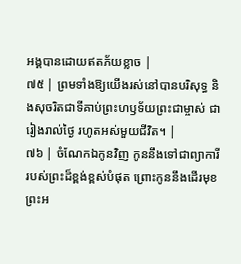អង្គបានដោយឥតភ័យខ្លាច |
៧៥ | ព្រមទាំងឱ្យយើងរស់នៅបានបរិសុទ្ធ និងសុចរិតជាទីគាប់ព្រះហឫទ័យព្រះជាម្ចាស់ ជារៀងរាល់ថ្ងៃ រហូតអស់មួយជីវិត។ |
៧៦ | ចំណែកឯកូនវិញ កូននឹងទៅជាព្យាការីរបស់ព្រះដ៏ខ្ពង់ខ្ពស់បំផុត ព្រោះកូននឹងដើរមុខព្រះអ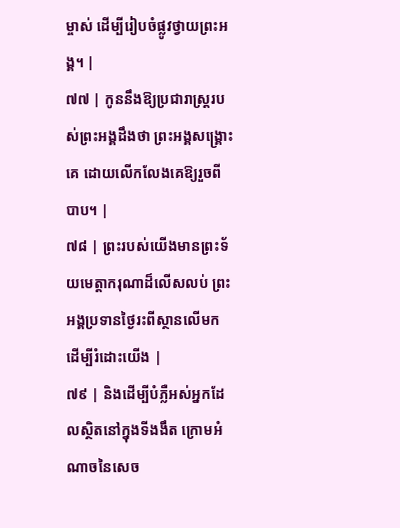ម្ចាស់ ដើម្បីរៀបចំផ្លូវថ្វាយព្រះអង្គ។ |
៧៧ | កូននឹងឱ្យប្រជារាស្ត្ររបស់ព្រះអង្គដឹងថា ព្រះអង្គសង្គ្រោះគេ ដោយលើកលែងគេឱ្យរួចពីបាប។ |
៧៨ | ព្រះរបស់យើងមានព្រះទ័យមេត្តាករុណាដ៏លើសលប់ ព្រះអង្គប្រទានថ្ងៃរះពីស្ថានលើមក ដើម្បីរំដោះយើង |
៧៩ | និងដើម្បីបំភ្លឺអស់អ្នកដែលស្ថិតនៅក្នុងទីងងឹត ក្រោមអំណាចនៃសេច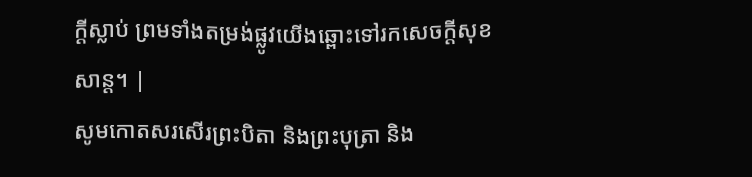ក្តីស្លាប់ ព្រមទាំងតម្រង់ផ្លូវយើងឆ្ពោះទៅរកសេចក្តីសុខសាន្ត។ |
សូមកោតសរសើរព្រះបិតា និងព្រះបុត្រា និង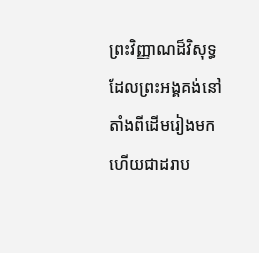ព្រះវិញ្ញាណដ៏វិសុទ្ធ
ដែលព្រះអង្គគង់នៅតាំងពីដើមរៀងមក ហើយជាដរាប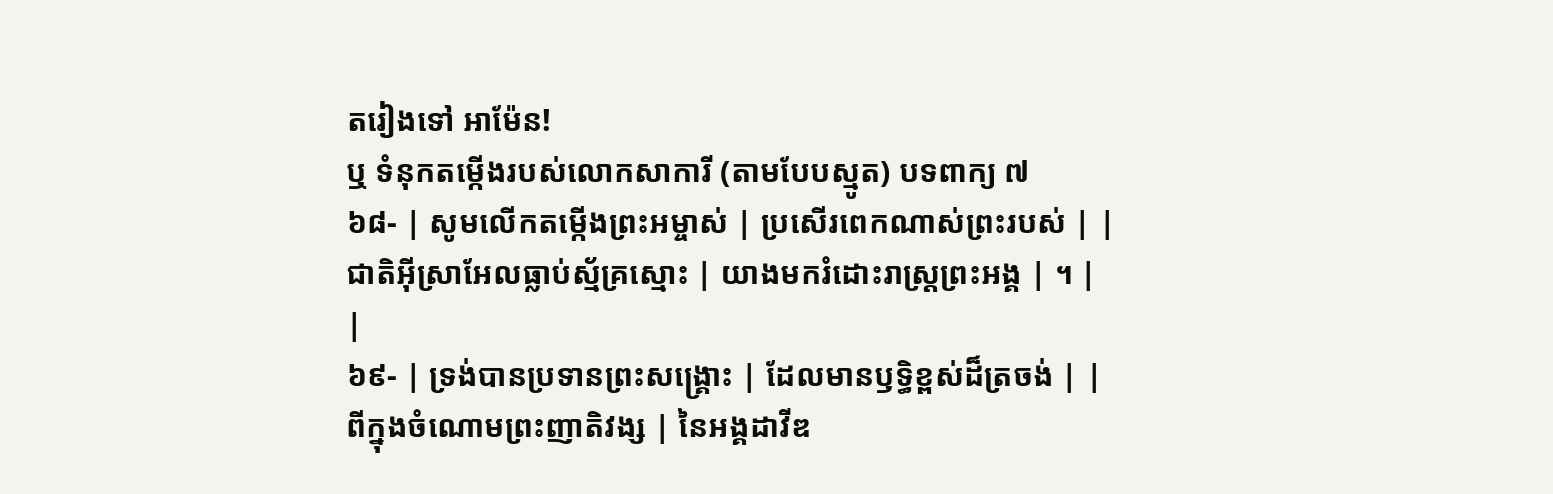តរៀងទៅ អាម៉ែន!
ឬ ទំនុកតម្កើងរបស់លោកសាការី (តាមបែបស្មូត) បទពាក្យ ៧
៦៨- | សូមលើកតម្កើងព្រះអម្ចាស់ | ប្រសើរពេកណាស់ព្រះរបស់ | |
ជាតិអ៊ីស្រាអែលធ្លាប់ស្ម័គ្រស្មោះ | យាងមករំដោះរាស្ត្រព្រះអង្គ | ។ | |
៦៩- | ទ្រង់បានប្រទានព្រះសង្គ្រោះ | ដែលមានឫទ្ធិខ្ពស់ដ៏ត្រចង់ | |
ពីក្នុងចំណោមព្រះញាតិវង្ស | នៃអង្គដាវីឌ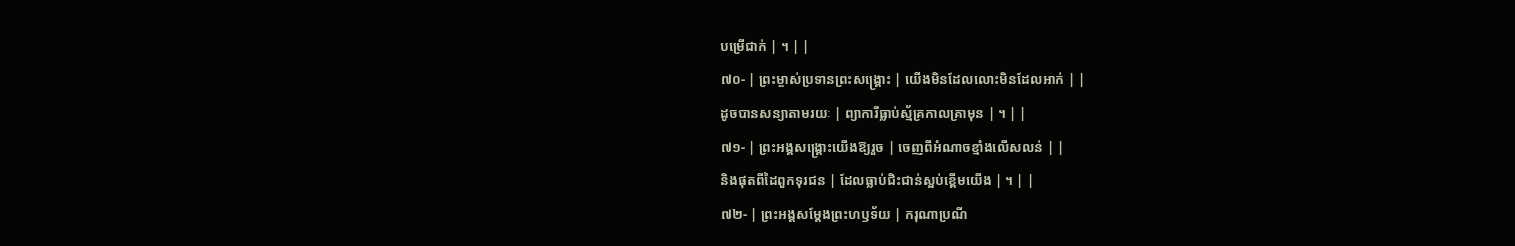បម្រើជាក់ | ។ | |
៧០- | ព្រះម្ចាស់ប្រទានព្រះសង្គ្រោះ | យើងមិនដែលលោះមិនដែលអាក់ | |
ដូចបានសន្យាតាមរយៈ | ព្យាការីធ្លាប់ស្ម័គ្រកាលគ្រាមុន | ។ | |
៧១- | ព្រះអង្គសង្គ្រោះយើងឱ្យរួច | ចេញពីអំណាចខ្មាំងលើសលន់ | |
និងផុតពីដៃពួកទុរជន | ដែលធ្លាប់ជិះជាន់ស្អប់ខ្ពើមយើង | ។ | |
៧២- | ព្រះអង្គសម្ដែងព្រះហឫទ័យ | ករុណាប្រណី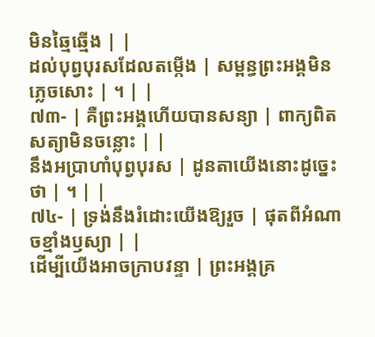មិនឆ្មៃឆ្មើង | |
ដល់បុព្វបុរសដែលតម្កើង | សម្ពន្ធព្រះអង្គមិនភ្លេចសោះ | ។ | |
៧៣- | គឺព្រះអង្គហើយបានសន្យា | ពាក្យពិតសត្យាមិនចន្លោះ | |
នឹងអប្រាហាំបុព្វបុរស | ដូនតាយើងនោះដូច្នេះថា | ។ | |
៧៤- | ទ្រង់នឹងរំដោះយើងឱ្យរួច | ផុតពីអំណាចខ្មាំងឫស្យា | |
ដើម្បីយើងអាចក្រាបវន្ទា | ព្រះអង្គគ្រ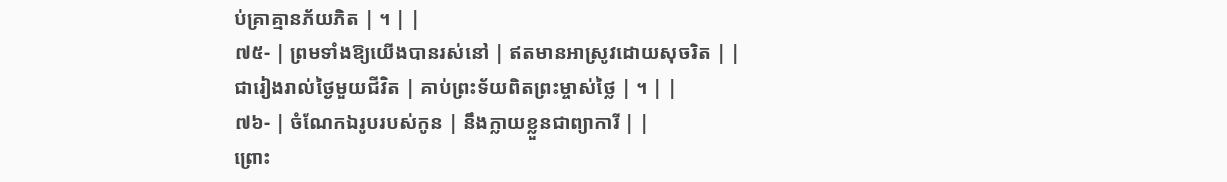ប់គ្រាគ្មានភ័យភិត | ។ | |
៧៥- | ព្រមទាំងឱ្យយើងបានរស់នៅ | ឥតមានអាស្រូវដោយសុចរិត | |
ជារៀងរាល់ថ្ងៃមួយជីវិត | គាប់ព្រះទ័យពិតព្រះម្ចាស់ថ្លៃ | ។ | |
៧៦- | ចំណែកឯរូបរបស់កូន | នឹងក្លាយខ្លួនជាព្យាការី | |
ព្រោះ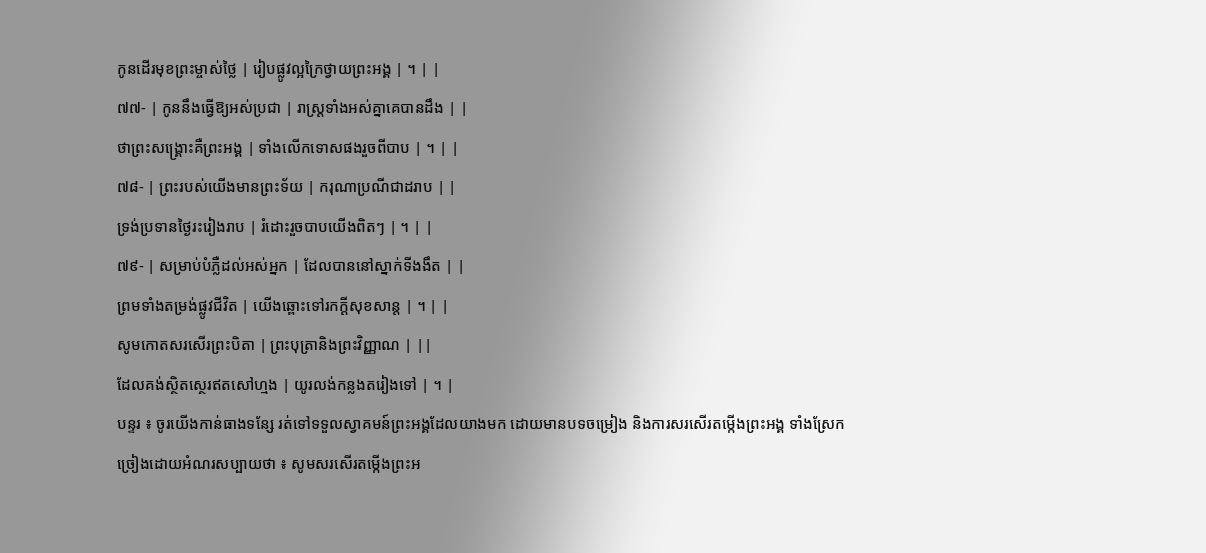កូនដើរមុខព្រះម្ចាស់ថ្លៃ | រៀបផ្លូវល្អក្រៃថ្វាយព្រះអង្គ | ។ | |
៧៧- | កូននឹងធ្វើឱ្យអស់ប្រជា | រាស្ត្រទាំងអស់គ្នាគេបានដឹង | |
ថាព្រះសង្គ្រោះគឺព្រះអង្គ | ទាំងលើកទោសផងរួចពីបាប | ។ | |
៧៨- | ព្រះរបស់យើងមានព្រះទ័យ | ករុណាប្រណីជាដរាប | |
ទ្រង់ប្រទានថ្ងៃរះរៀងរាប | រំដោះរួចបាបយើងពិតៗ | ។ | |
៧៩- | សម្រាប់បំភ្លឺដល់អស់អ្នក | ដែលបាននៅស្នាក់ទីងងឹត | |
ព្រមទាំងតម្រង់ផ្លូវជីវិត | យើងឆ្ពោះទៅរកក្តីសុខសាន្ត | ។ | |
សូមកោតសរសើរព្រះបិតា | ព្រះបុត្រានិងព្រះវិញ្ញាណ | ||
ដែលគង់ស្ថិតស្ថេរឥតសៅហ្មង | យូរលង់កន្លងតរៀងទៅ | ។ |
បន្ទរ ៖ ចូរយើងកាន់ធាងទន្សែ រត់ទៅទទួលស្វាគមន៍ព្រះអង្គដែលយាងមក ដោយមានបទចម្រៀង និងការសរសើរតម្កើងព្រះអង្គ ទាំងស្រែក ច្រៀងដោយអំណរសប្បាយថា ៖ សូមសរសើរតម្កើងព្រះអ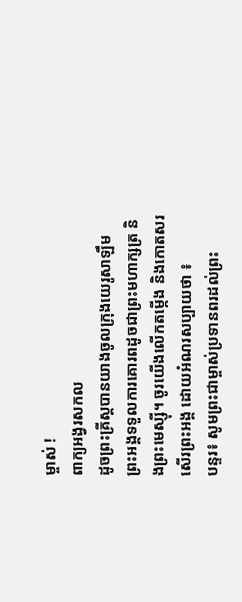ម្ចាស់ !
ពាក្យអង្វរសកល
ដូចព្រះគ្រីស្តបានយាងចូលក្រុងយេរូសាឡឹម ព្រះអង្គទទួលការគោរពដូចជាព្រះមហាក្សត្រ និងព្រះមេស្ស៊ី។ ចូរយើងលើកតម្កើង និងកោតសរសើរព្រះអង្គ ដោយអំណរសប្បាយថា ៖
បន្ទរ៖ សូមព្រះជាម្ចាស់ប្រទានពរដល់ព្រះ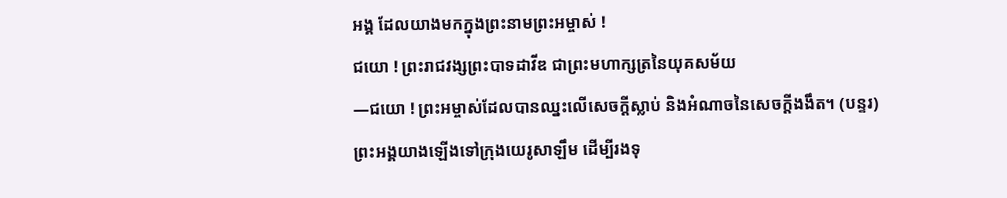អង្គ ដែលយាងមកក្នុងព្រះនាមព្រះអម្ចាស់ !
ជយោ ! ព្រះរាជវង្សព្រះបាទដាវីឌ ជាព្រះមហាក្សត្រនៃយុគសម័យ
—ជយោ ! ព្រះអម្ចាស់ដែលបានឈ្នះលើសេចក្តីស្លាប់ និងអំណាចនៃសេចក្តីងងឹត។ (បន្ទរ)
ព្រះអង្គយាងឡើងទៅក្រុងយេរូសាឡឹម ដើម្បីរងទុ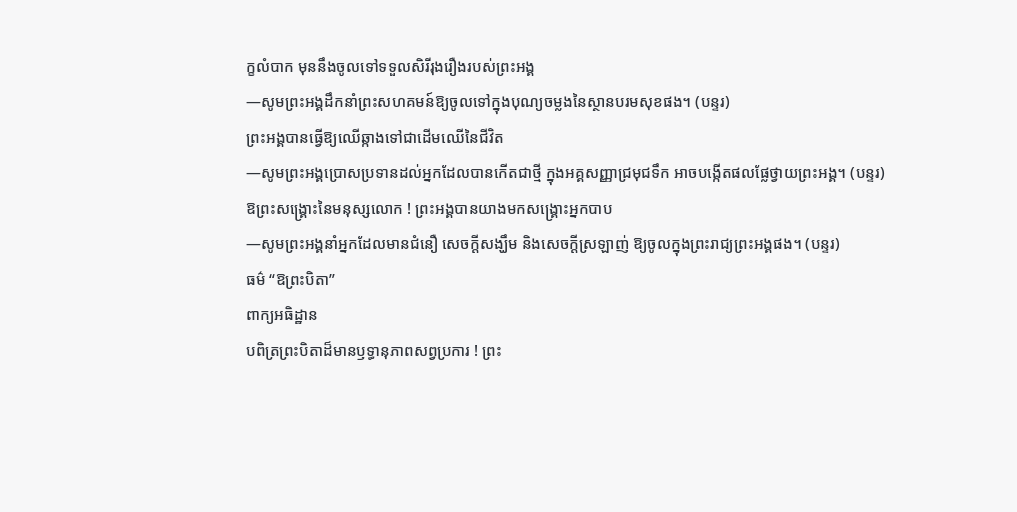ក្ខលំបាក មុននឹងចូលទៅទទួលសិរីរុងរឿងរបស់ព្រះអង្គ
—សូមព្រះអង្គដឹកនាំព្រះសហគមន៍ឱ្យចូលទៅក្នុងបុណ្យចម្លងនៃស្ថានបរមសុខផង។ (បន្ទរ)
ព្រះអង្គបានធ្វើឱ្យឈើឆ្កាងទៅជាដើមឈើនៃជីវិត
—សូមព្រះអង្គប្រោសប្រទានដល់អ្នកដែលបានកើតជាថ្មី ក្នុងអគ្គសញ្ញាជ្រមុជទឹក អាចបង្កើតផលផ្លែថ្វាយព្រះអង្គ។ (បន្ទរ)
ឱព្រះសង្រ្គោះនៃមនុស្សលោក ! ព្រះអង្គបានយាងមកសង្រ្គោះអ្នកបាប
—សូមព្រះអង្គនាំអ្នកដែលមានជំនឿ សេចក្តីសង្ឃឹម និងសេចក្តីស្រឡាញ់ ឱ្យចូលក្នុងព្រះរាជ្យព្រះអង្គផង។ (បន្ទរ)
ធម៌ “ឱព្រះបិតា”
ពាក្យអធិដ្ឋាន
បពិត្រព្រះបិតាដ៏មានឫទ្ធានុភាពសព្វប្រការ ! ព្រះ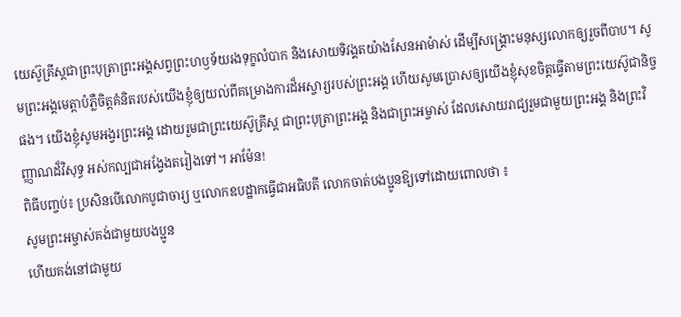យេស៊ូគ្រីស្តជាព្រះបុត្រាព្រះអង្គសព្វព្រះហឫទ័យរងទុក្ខលំបាក និងសោយទិវង្គតយ៉ាងសែនអាម៉ាស់ ដើម្បីសង្គ្រោះមនុស្សលោកឲ្យរួចពីបាប។ សូមព្រះអង្គមេត្តាបំភ្លឺចិត្តគំនិតរបស់យើងខ្ញុំឲ្យយល់ពីគម្រោងការដ៏អស្ចារ្យរបស់ព្រះអង្គ ហើយសូមប្រោសឲ្យយើងខ្ញុំសុខចិត្តធ្វើតាមព្រះយេស៊ូជានិច្ចផង។ យើងខ្ញុំសូមអង្វរព្រះអង្គ ដោយរួមជាព្រះយេស៊ូគ្រីស្ត ជាព្រះបុត្រាព្រះអង្គ និងជាព្រះអម្ចាស់ ដែលសោយរាជ្យរួមជាមួយព្រះអង្គ និងព្រះវិញ្ញាណដ៏វិសុទ្ធ អស់កល្បជាអង្វែងតរៀងទៅ។ អាម៉ែន!
ពិធីបញ្ចប់៖ ប្រសិនបើលោកបូជាចារ្យ ឬលោកឧបដ្ឋាកធ្វើជាអធិបតី លោកចាត់បងប្អូនឱ្យទៅដោយពោលថា ៖
សូមព្រះអម្ចាស់គង់ជាមួយបងប្អូន
ហើយគង់នៅជាមួយ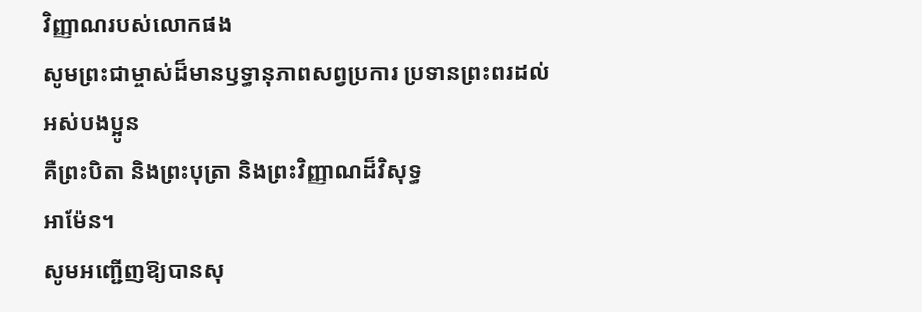វិញ្ញាណរបស់លោកផង
សូមព្រះជាម្ចាស់ដ៏មានឫទ្ធានុភាពសព្វប្រការ ប្រទានព្រះពរដល់អស់បងប្អូន
គឺព្រះបិតា និងព្រះបុត្រា និងព្រះវិញ្ញាណដ៏វិសុទ្ធ
អាម៉ែន។
សូមអញ្ជើញឱ្យបានសុ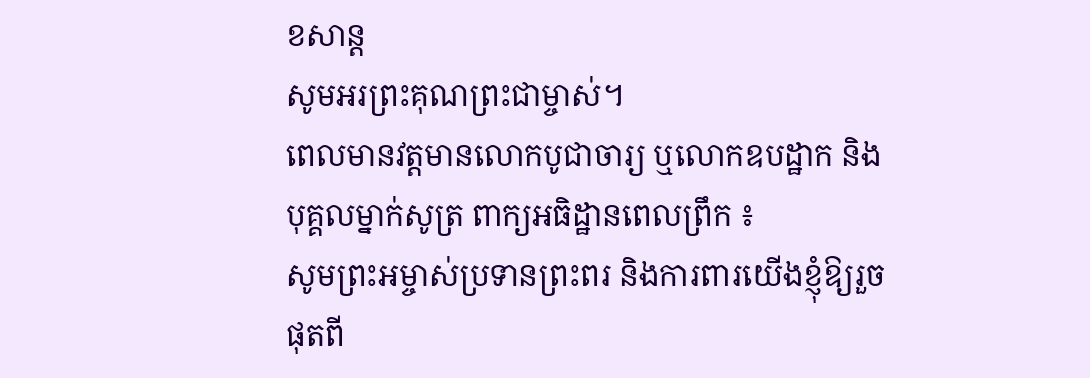ខសាន្ត
សូមអរព្រះគុណព្រះជាម្ចាស់។
ពេលមានវត្តមានលោកបូជាចារ្យ ឬលោកឧបដ្ឋាក និងបុគ្គលម្នាក់សូត្រ ពាក្យអធិដ្ឋានពេលព្រឹក ៖
សូមព្រះអម្ចាស់ប្រទានព្រះពរ និងការពារយើងខ្ញុំឱ្យរួចផុតពី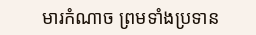មារកំណាច ព្រមទាំងប្រទាន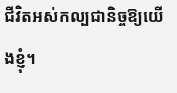ជីវិតអស់កល្បជានិច្ចឱ្យយើងខ្ញុំ។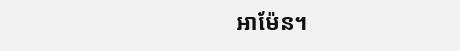អាម៉ែន។